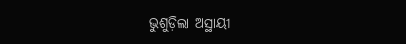ଭୁଶୁଡ଼ିଲା ଅସ୍ଥାୟୀ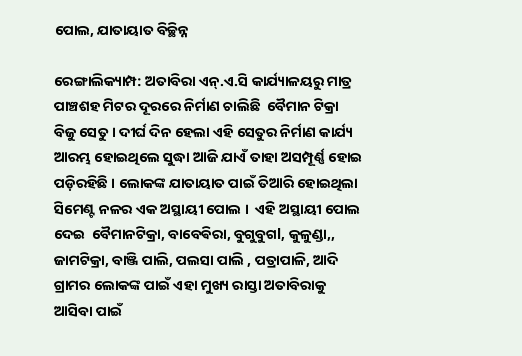ପୋଲ, ଯାତାୟାତ ବିଚ୍ଛିନ୍ନ

ରେଙ୍ଗାଲିକ୍ୟାମ୍ପ: ଅତାବିରା ଏନ୍.ଏ.ସି କାର୍ଯ୍ୟାଳୟରୁ ମାତ୍ର ପାଞ୍ଚଶହ ମିଟର ଦୂରରେ ନିର୍ମାଣ ଚାଲିଛି  ବୈମାନ ଟିକ୍ରା ବିଜୁ ସେତୁ । ଦୀର୍ଘ ଦିନ ହେଲା ଏହି ସେତୁର ନିର୍ମାଣ କାର୍ଯ୍ୟ ଆରମ୍ଭ ହୋଇଥିଲେ ସୁଦ୍ଧା ଆଜି ଯାଏଁ ତାହା ଅସମ୍ପୂର୍ଣ୍ଣ ହୋଇ ପଡ଼ିରହିଛି । ଲୋକଙ୍କ ଯାତାୟାତ ପାଇଁ ତିଆରି ହୋଇଥିଲା ସିମେଣ୍ଟ ନଳର ଏକ ଅସ୍ଥାୟୀ ପୋଲ ।  ଏହି ଅସ୍ଥାୟୀ ପୋଲ ଦେଇ  ବୈମାନଟିକ୍ରା, ବାବେଵିରା, ବୁଗୁବୁଗl, କୁଳୁଣ୍ଡା,, ଜାମଟିକ୍ରା, ବାଞ୍ଜି ପାଲି, ପଲସା ପାଲି , ପତ୍ରାପାଳି, ଆଦି ଗ୍ରାମର ଲୋକଙ୍କ ପାଇଁ ଏହା ମୁଖ୍ୟ ରାସ୍ତା ଅତାବିରାକୁ ଆସିବା ପାଇଁ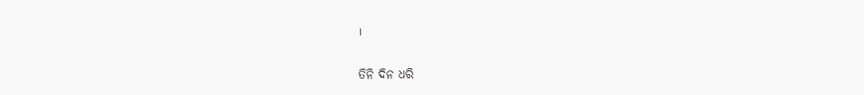।

ତିନି ଦିନ ଧରି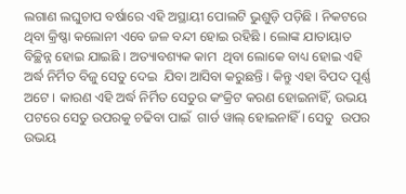ଲଗାଣ ଲଘୁଚାପ ବର୍ଷାରେ ଏହି ଅସ୍ଥାୟୀ ପୋଲଟି ଭୁଶୁଡ଼ି ପଡ଼ିଛି । ନିକଟରେ ଥିବା କ୍ରିଷ୍ଣା କଲୋନୀ ଏବେ ଜଳ ବନ୍ଦୀ ହୋଇ ରହିଛି । ଲୋଙ୍କ ଯାତାୟାତ  ବିଚ୍ଛିନ୍ନ ହୋଇ ଯାଇଛି । ଅତ୍ୟାବଶ୍ୟକ କାମ  ଥିବା ଲୋକେ ବାଧ୍ୟ ହୋଇ ଏହି ଅର୍ଦ୍ଧ ନିର୍ମିତ ବିଜୁ ସେତୁ ଦେଇ  ଯିବା ଆସିବା କରୁଛନ୍ତି । କିନ୍ତୁ ଏହା ବିପଦ ପୂର୍ଣ୍ଣ  ଅଟେ । କାରଣ ଏହି ଅର୍ଦ୍ଧ ନିର୍ମିତ ସେତୁର କଂକ୍ରିଟ କରଣ ହୋଇନାହିଁ, ଉଭୟ ପଟରେ ସେତୁ ଉପରକୁ ଚଢିବା ପାଇଁ  ଗାର୍ଡ ୱାଲ୍‌ ହୋଇନାହିଁ । ସେତୁ  ଉପର ଉଭୟ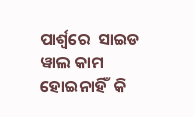ପାର୍ଶ୍ଵରେ  ସାଇଡ ୱାଲ କାମ ହୋଇନାହିଁ  କି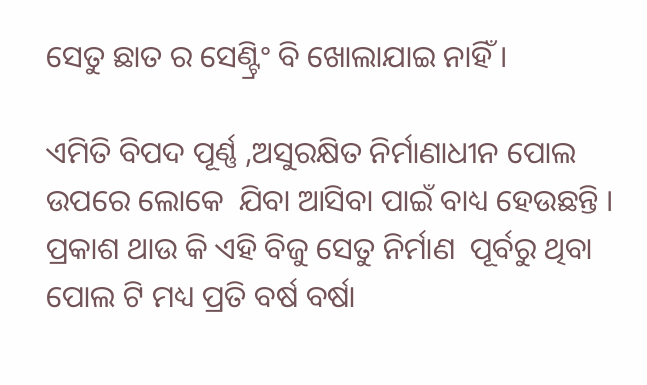ସେତୁ ଛାତ ର ସେଣ୍ଟ୍ରିଂ ବି ଖୋଲାଯାଇ ନାହିଁ ।

ଏମିତି ବିପଦ ପୂର୍ଣ୍ଣ ,ଅସୁରକ୍ଷିତ ନିର୍ମାଣାଧୀନ ପୋଲ ଉପରେ ଲୋକେ  ଯିବା ଆସିବା ପାଇଁ ବାଧ୍ୟ ହେଉଛନ୍ତି । ପ୍ରକାଶ ଥାଉ କି ଏହି ବିଜୁ ସେତୁ ନିର୍ମାଣ  ପୂର୍ବରୁ ଥିବା ପୋଲ ଟି ମଧ୍ୟ ପ୍ରତି ବର୍ଷ ବର୍ଷା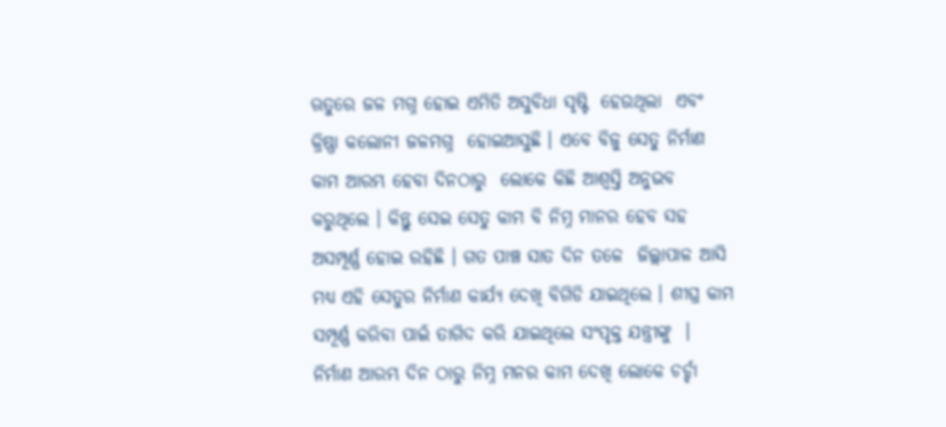ଋତୁରେ ଜଳ ମଗ୍ନ ହୋଇ ଏମିତି ଅସୁବିଧା ସୃଷ୍ଟି  ହେଉଥିଲା  ଏବଂ  କ୍ରିଷ୍ଣା କଲୋନୀ ଜଳମଗ୍ନ  ହୋଇଆସୁଛି । ଏବେ ବିଜୁ ସେତୁ ନିର୍ମାଣ କାମ ଆରମ୍ଭ ହେବା ଦିନଠାରୁ  ଲୋକେ କିଛି ଆଶ୍ୱସ୍ତି ଅନୁଭବ କରୁଥିଲେ । କିନ୍ତୁ ସେଇ ସେତୁ କାମ ବି ନିମ୍ନ ମାନର ହେବ ସହ ଅସମ୍ପୂର୍ଣ୍ଣ ହୋଇ ରହିଛି । ଗତ ପାଞ୍ଚ ସାତ ଦିନ ତଳେ  ଜିଲ୍ଲାପାଳ ଆସି ମଧ୍ୟ ଏହି ସେତୁର ନିର୍ମାଣ କାର୍ଯ୍ୟ ଦେଖି ବିଗିଡି ଯାଇଥିଲେ । ଶୀଘ୍ର କାମ ସମ୍ପୂର୍ଣ୍ଣ କରିବା ପାଇଁ ତାଗିଦ କରି ଯାଇଥିଲେ ସଂପୃକ୍ତ ଯନ୍ତ୍ରୀଙ୍କୁ  । ନିର୍ମାଣ ଆରମ୍ଭ ଦିନ ଠାରୁ ନିମ୍ନ ମନର କାମ ଦେଖି ଲୋକେ ଚର୍ଚ୍ଚା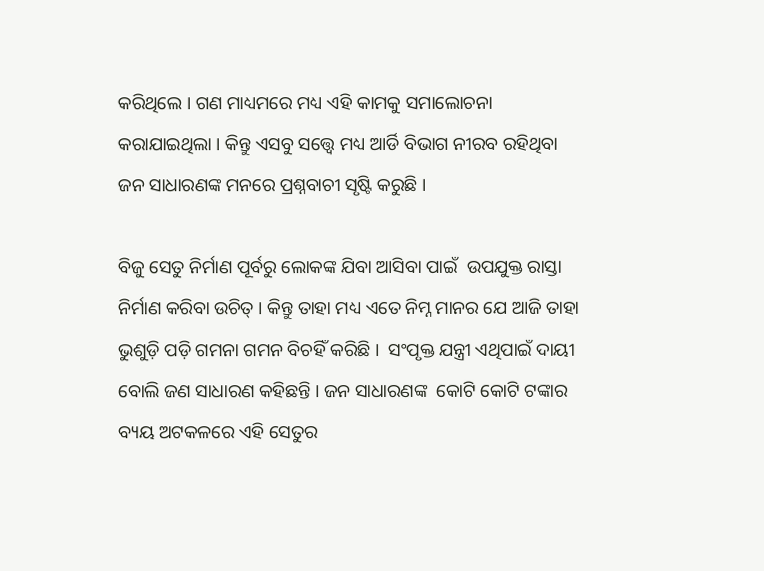କରିଥିଲେ । ଗଣ ମାଧ୍ୟମରେ ମଧ୍ୟ ଏହି କାମକୁ ସମାଲୋଚନା କରାଯାଇଥିଲା । କିନ୍ତୁ ଏସବୁ ସତ୍ତ୍ୱେ ମଧ୍ୟ ଆର୍ଡି ବିଭାଗ ନୀରବ ରହିଥିବା ଜନ ସାଧାରଣଙ୍କ ମନରେ ପ୍ରଶ୍ନବାଚୀ ସୃଷ୍ଟି କରୁଛି ।

ବିଜୁ ସେତୁ ନିର୍ମାଣ ପୂର୍ବରୁ ଲୋକଙ୍କ ଯିବା ଆସିବା ପାଇଁ  ଉପଯୁକ୍ତ ରାସ୍ତା ନିର୍ମାଣ କରିବା ଉଚିତ୍ । କିନ୍ତୁ ତାହା ମଧ୍ୟ ଏତେ ନିମ୍ନ ମାନର ଯେ ଆଜି ତାହା ଭୁଶୁଡ଼ି ପଡ଼ି ଗମନା ଗମନ ବିଚହିଁ କରିଛି ।  ସଂପୃକ୍ତ ଯନ୍ତ୍ରୀ ଏଥିପାଇଁ ଦାୟୀ ବୋଲି ଜଣ ସାଧାରଣ କହିଛନ୍ତି । ଜନ ସାଧାରଣଙ୍କ  କୋଟି କୋଟି ଟଙ୍କାର ବ୍ୟୟ ଅଟକଳରେ ଏହି ସେତୁର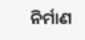ନିର୍ମାଣ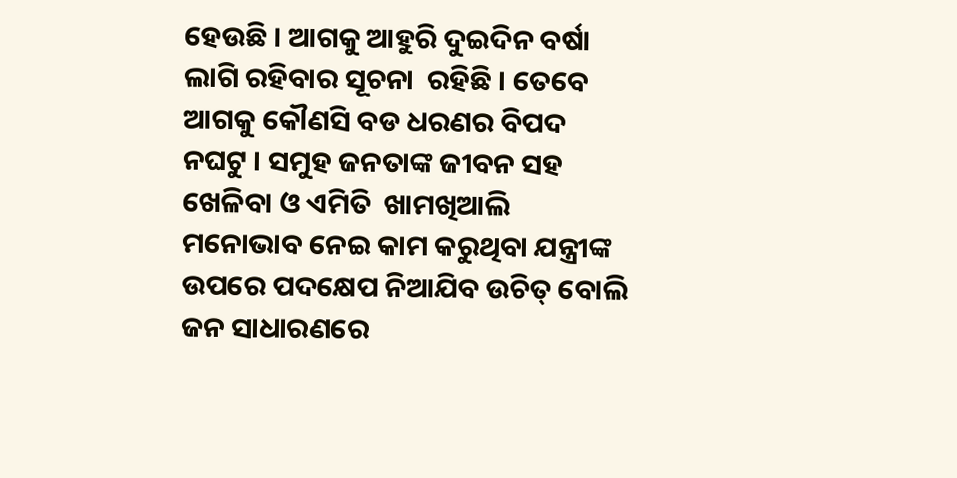ହେଉଛି । ଆଗକୁ ଆହୁରି ଦୁଇଦିନ ବର୍ଷା ଲାଗି ରହିବାର ସୂଚନା  ରହିଛି । ତେବେ ଆଗକୁ କୌଣସି ବଡ ଧରଣର ବିପଦ ନଘଟୁ । ସମୁହ ଜନତାଙ୍କ ଜୀବନ ସହ ଖେଳିବା ଓ ଏମିତି  ଖାମଖିଆଲି ମନୋଭାବ ନେଇ କାମ କରୁଥିବା ଯନ୍ତ୍ରୀଙ୍କ ଉପରେ ପଦକ୍ଷେପ ନିଆଯିବ ଉଚିତ୍ ବୋଲି ଜନ ସାଧାରଣରେ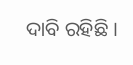ଦାବି ରହିଛି ।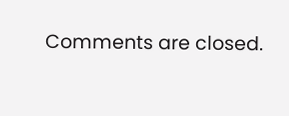Comments are closed.